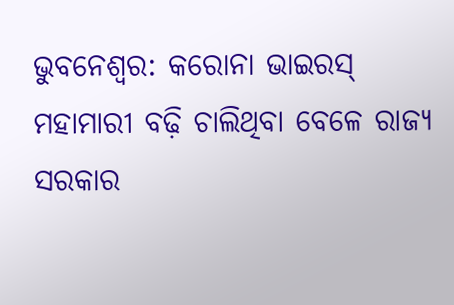ଭୁବନେଶ୍ୱର: କରୋନା ଭାଇରସ୍ ମହାମାରୀ ବଢ଼ି ଚାଲିଥିବା ବେଳେ ରାଜ୍ୟ ସରକାର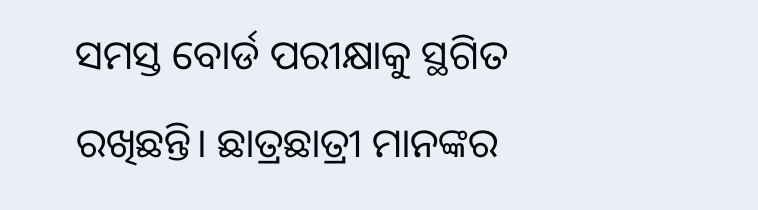ସମସ୍ତ ବୋର୍ଡ ପରୀକ୍ଷାକୁ ସ୍ଥଗିତ ରଖିଛନ୍ତି। ଛାତ୍ରଛାତ୍ରୀ ମାନଙ୍କର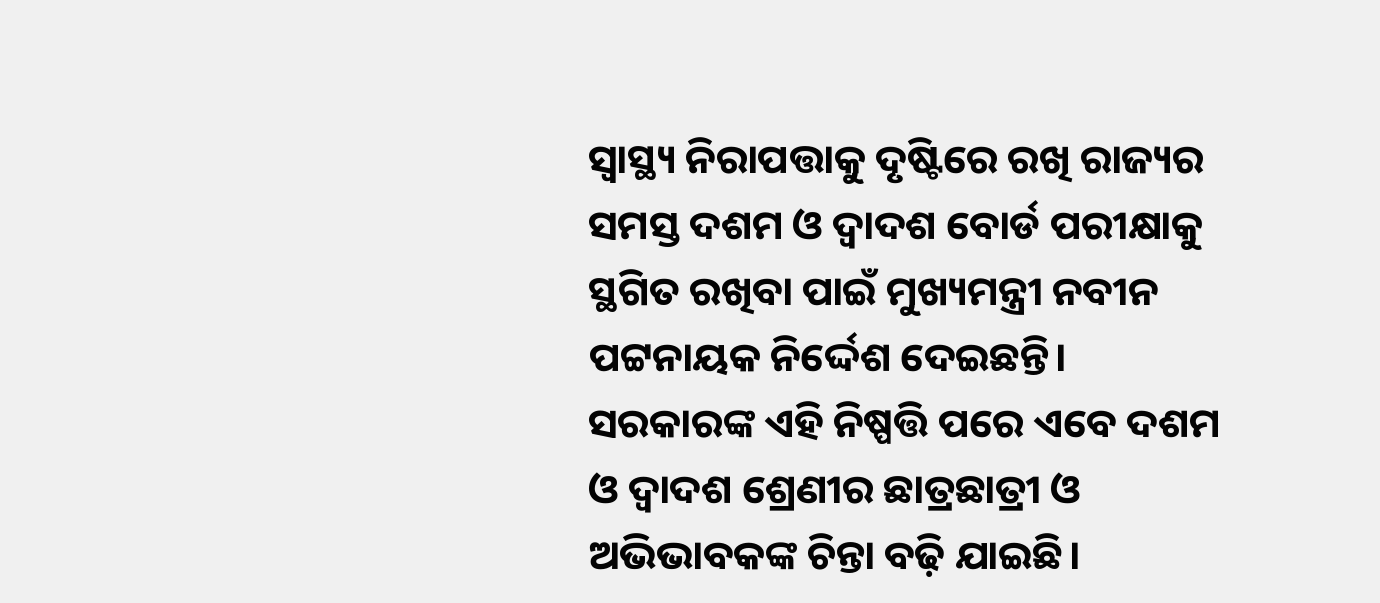ସ୍ୱାସ୍ଥ୍ୟ ନିରାପତ୍ତାକୁ ଦୃଷ୍ଟିରେ ରଖି ରାଜ୍ୟର ସମସ୍ତ ଦଶମ ଓ ଦ୍ଵାଦଶ ବୋର୍ଡ ପରୀକ୍ଷାକୁ ସ୍ଥଗିତ ରଖିବା ପାଇଁ ମୁଖ୍ୟମନ୍ତ୍ରୀ ନବୀନ ପଟ୍ଟନାୟକ ନିର୍ଦ୍ଦେଶ ଦେଇଛନ୍ତି। ସରକାରଙ୍କ ଏହି ନିଷ୍ପତ୍ତି ପରେ ଏବେ ଦଶମ ଓ ଦ୍ୱାଦଶ ଶ୍ରେଣୀର ଛାତ୍ରଛାତ୍ରୀ ଓ ଅଭିଭାବକଙ୍କ ଚିନ୍ତା ବଢ଼ି ଯାଇଛି।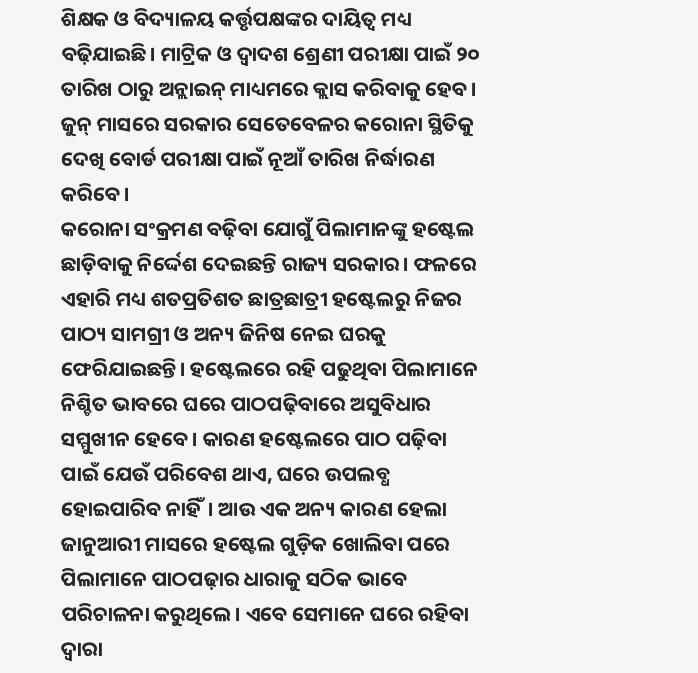ଶିକ୍ଷକ ଓ ବିଦ୍ୟାଳୟ କର୍ତ୍ତୃପକ୍ଷଙ୍କର ଦାୟିତ୍ୱ ମଧ୍ୟ ବଢ଼ିଯାଇଛି। ମାଟ୍ରିକ ଓ ଦ୍ୱାଦଶ ଶ୍ରେଣୀ ପରୀକ୍ଷା ପାଇଁ ୨୦ ତାରିଖ ଠାରୁ ଅନ୍ଲାଇନ୍ ମାଧ୍ୟମରେ କ୍ଲାସ କରିବାକୁ ହେବ। ଜୁନ୍ ମାସରେ ସରକାର ସେତେବେଳର କରୋନା ସ୍ଥିତିକୁ ଦେଖି ବୋର୍ଡ ପରୀକ୍ଷା ପାଇଁ ନୂଆଁ ତାରିଖ ନିର୍ଦ୍ଧାରଣ କରିବେ।
କରୋନା ସଂକ୍ରମଣ ବଢ଼ିବା ଯୋଗୁଁ ପିଲାମାନଙ୍କୁ ହଷ୍ଟେଲ ଛାଡ଼ିବାକୁ ନିର୍ଦ୍ଦେଶ ଦେଇଛନ୍ତି ରାଜ୍ୟ ସରକାର। ଫଳରେ ଏହାରି ମଧ୍ୟ ଶତପ୍ରତିଶତ ଛାତ୍ରଛାତ୍ରୀ ହଷ୍ଟେଲରୁ ନିଜର ପାଠ୍ୟ ସାମଗ୍ରୀ ଓ ଅନ୍ୟ ଜିନିଷ ନେଇ ଘରକୁ ଫେରିଯାଇଛନ୍ତି। ହଷ୍ଟେଲରେ ରହି ପଢୁଥିବା ପିଲାମାନେ ନିଶ୍ଚିତ ଭାବରେ ଘରେ ପାଠପଢ଼ିବାରେ ଅସୁବିଧାର ସମ୍ମୁଖୀନ ହେବେ। କାରଣ ହଷ୍ଟେଲରେ ପାଠ ପଢ଼ିବା ପାଇଁ ଯେଉଁ ପରିବେଶ ଥାଏ, ଘରେ ଉପଲବ୍ଧ ହୋଇପାରିବ ନାହିଁ। ଆଉ ଏକ ଅନ୍ୟ କାରଣ ହେଲା ଜାନୁଆରୀ ମାସରେ ହଷ୍ଟେଲ ଗୁଡ଼ିକ ଖୋଲିବା ପରେ ପିଲାମାନେ ପାଠପଢ଼ାର ଧାରାକୁ ସଠିକ ଭାବେ ପରିଚାଳନା କରୁଥିଲେ। ଏବେ ସେମାନେ ଘରେ ରହିବା ଦ୍ୱାରା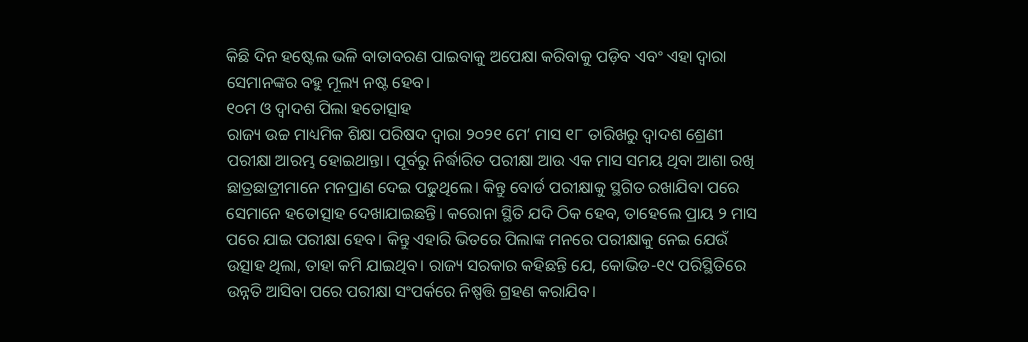କିଛି ଦିନ ହଷ୍ଟେଲ ଭଳି ବାତାବରଣ ପାଇବାକୁ ଅପେକ୍ଷା କରିବାକୁ ପଡ଼ିବ ଏବଂ ଏହା ଦ୍ୱାରା ସେମାନଙ୍କର ବହୁ ମୂଲ୍ୟ ନଷ୍ଟ ହେବ।
୧୦ମ ଓ ଦ୍ୱାଦଶ ପିଲା ହତୋତ୍ସାହ
ରାଜ୍ୟ ଉଚ୍ଚ ମାଧ୍ୟମିକ ଶିକ୍ଷା ପରିଷଦ ଦ୍ଵାରା ୨୦୨୧ ମେ’ ମାସ ୧୮ ତାରିଖରୁ ଦ୍ଵାଦଶ ଶ୍ରେଣୀ ପରୀକ୍ଷା ଆରମ୍ଭ ହୋଇଥାନ୍ତା। ପୂର୍ବରୁ ନିର୍ଦ୍ଧାରିତ ପରୀକ୍ଷା ଆଉ ଏକ ମାସ ସମୟ ଥିବା ଆଶା ରଖି ଛାତ୍ରଛାତ୍ରୀମାନେ ମନପ୍ରାଣ ଦେଇ ପଢୁଥିଲେ। କିନ୍ତୁ ବୋର୍ଡ ପରୀକ୍ଷାକୁ ସ୍ଥଗିତ ରଖାଯିବା ପରେ ସେମାନେ ହତୋତ୍ସାହ ଦେଖାଯାଇଛନ୍ତି। କରୋନା ସ୍ଥିତି ଯଦି ଠିକ ହେବ, ତାହେଲେ ପ୍ରାୟ ୨ ମାସ ପରେ ଯାଇ ପରୀକ୍ଷା ହେବ। କିନ୍ତୁ ଏହାରି ଭିତରେ ପିଲାଙ୍କ ମନରେ ପରୀକ୍ଷାକୁ ନେଇ ଯେଉଁ ଉତ୍ସାହ ଥିଲା, ତାହା କମି ଯାଇଥିବ। ରାଜ୍ୟ ସରକାର କହିଛନ୍ତି ଯେ, କୋଭିଡ-୧୯ ପରିସ୍ଥିତିରେ ଉନ୍ନତି ଆସିବା ପରେ ପରୀକ୍ଷା ସଂପର୍କରେ ନିଷ୍ପତ୍ତି ଗ୍ରହଣ କରାଯିବ।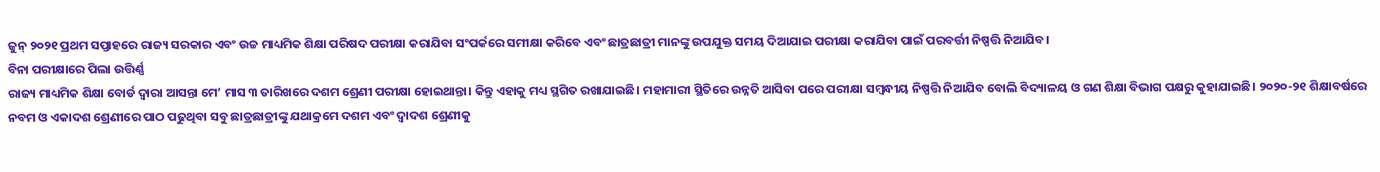ଜୁନ୍ ୨୦୨୧ ପ୍ରଥମ ସପ୍ତାହରେ ରାଜ୍ୟ ସରକାର ଏବଂ ଉଚ୍ଚ ମାଧ୍ୟମିକ ଶିକ୍ଷା ପରିଷଦ ପରୀକ୍ଷା କରାଯିବା ସଂପର୍କରେ ସମୀକ୍ଷା କରିବେ ଏବଂ ଛାତ୍ରଛାତ୍ରୀ ମାନଙ୍କୁ ଉପଯୁକ୍ତ ସମୟ ଦିଆଯାଇ ପରୀକ୍ଷା କରାଯିବା ପାଇଁ ପରବର୍ତ୍ତୀ ନିଷ୍ପତ୍ତି ନିଆଯିବ।
ବିନା ପରୀକ୍ଷାରେ ପିଲା ଉତ୍ତିର୍ଣ୍ଣ
ରାଜ୍ୟ ମାଧ୍ୟମିକ ଶିକ୍ଷା ବୋର୍ଡ ଦ୍ଵାରା ଆସନ୍ତା ମେ’ ମାସ ୩ ତାରିଖରେ ଦଶମ ଶ୍ରେଣୀ ପରୀକ୍ଷା ହୋଇଥାନ୍ତା। କିନ୍ତୁ ଏହାକୁ ମଧ୍ୟ ସ୍ଥଗିତ ରଖାଯାଇଛି। ମହାମାରୀ ସ୍ଥିତିରେ ଉନ୍ନତି ଆସିବା ପରେ ପରୀକ୍ଷା ସମ୍ବନ୍ଧୀୟ ନିଷ୍ପତ୍ତି ନିଆଯିବ ବୋଲି ବିଦ୍ୟାଳୟ ଓ ଗଣ ଶିକ୍ଷା ବିଭାଗ ପକ୍ଷରୁ କୁହାଯାଇଛି। ୨୦୨୦-୨୧ ଶିକ୍ଷାବର୍ଷରେ ନବମ ଓ ଏକାଦଶ ଶ୍ରେଣୀରେ ପାଠ ପଢୁଥିବା ସବୁ ଛାତ୍ରଛାତ୍ରୀଙ୍କୁ ଯଥାକ୍ରମେ ଦଶମ ଏବଂ ଦ୍ଵାଦଶ ଶ୍ରେଣୀକୁ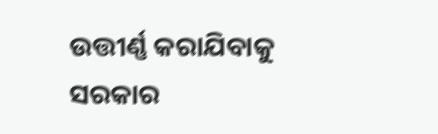ଉତ୍ତୀର୍ଣ୍ଣ କରାଯିବାକୁ ସରକାର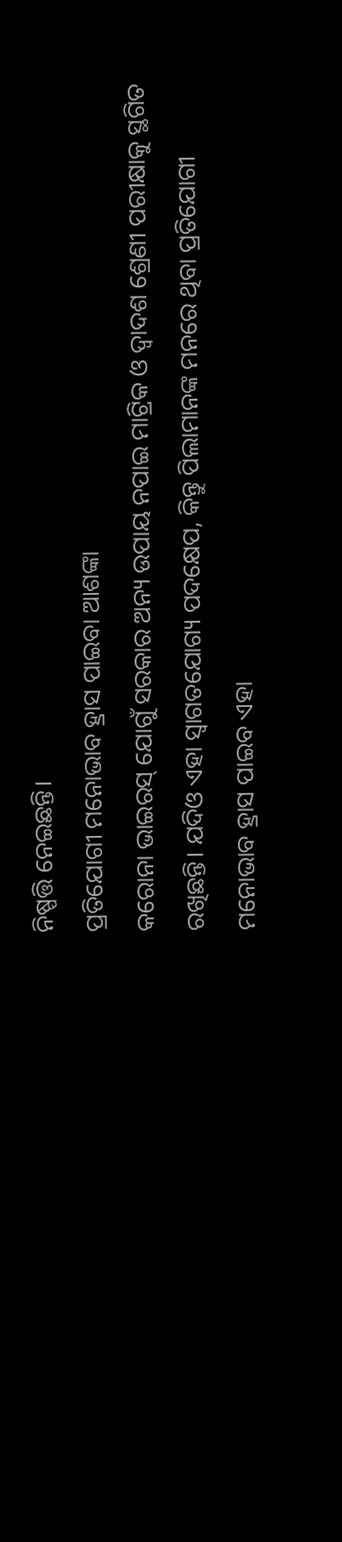ନିଷ୍ପତ୍ତି ନେଇଛନ୍ତି।
ପ୍ରତିଯୋଗୀ ମନୋଭାବ ହ୍ରାସ ପାଇବା ଆଶଙ୍କା
କରୋନା ଭାଇରସ୍ ଯୋଗୁଁ ସରକାର ଅନ୍ୟ ଉପାୟ ନପାଇ ମାଟ୍ରିକ ଓ ଦ୍ୱାଦଶ ଶ୍ରେଣୀ ପରୀକ୍ଷାକୁ ସ୍ଥଗିତ ରଖିଛନ୍ତି। ଯଦିଓ ଏହା ସ୍ୱାଗତଯୋଗ୍ୟ ପଦକ୍ଷେପ, କିନ୍ତୁ ପିଲାମାନଙ୍କ ମନରେ ଥିବା ପ୍ରତିଯୋଗୀ ମନୋଭାବ ହ୍ରାସ ପାଇବ ଏହା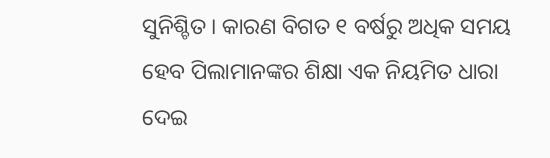ସୁନିଶ୍ଚିତ। କାରଣ ବିଗତ ୧ ବର୍ଷରୁ ଅଧିକ ସମୟ ହେବ ପିଲାମାନଙ୍କର ଶିକ୍ଷା ଏକ ନିୟମିତ ଧାରା ଦେଇ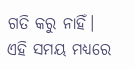ଗତି କରୁ ନାହିଁ। ଏହି ସମୟ ମଧ୍ୟରେ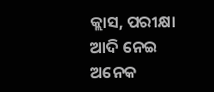କ୍ଲାସ, ପରୀକ୍ଷା ଆଦି ନେଇ ଅନେକ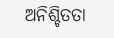ଅନିଶ୍ଚିତତା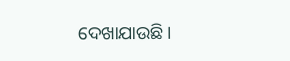ଦେଖାଯାଉଛି।